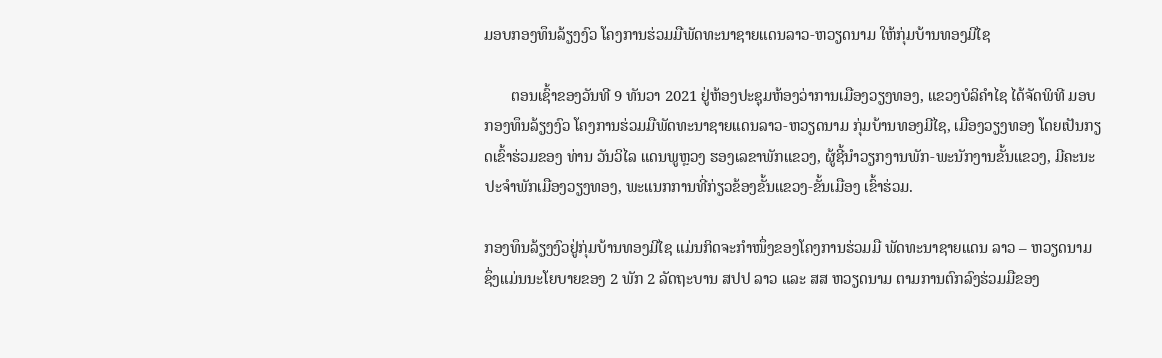ມອບກອງທຶນລ້ຽງງົວ ໂຄງການຮ່ວມມືພັດທະນາຊາຍແດນລາວ-ຫວຽດນາມ ໃຫ້ກຸ່ມບ້ານທອງມີໄຊ

       ຕອນເຊົ້າຂອງວັນທີ 9 ທັນວາ 2021 ຢູ່ຫ້ອງປະຊຸມຫ້ອງວ່າການເມືອງວຽງທອງ, ແຂວງບໍລິຄໍາໄຊ ໄດ້ຈັດພິທີ ມອບກອງທຶນລ້ຽງງົວ ໂຄງການຮ່ວມມືພັດທະນາຊາຍແດນລາວ-ຫວຽດນາມ ກຸ່ມບ້ານທອງມີໄຊ, ເມືອງວຽງທອງ ໂດຍເປັນກຽດເຂົ້າຮ່ວມຂອງ ທ່ານ ວັນວິໄລ ແດນພູຫຼວງ ຮອງເລຂາພັກແຂວງ, ຜູ້ຊີ້ນໍາວຽກງານພັກ-ພະນັກງານຂັ້ນແຂວງ, ມີຄະນະປະຈໍາພັກເມືອງວຽງທອງ, ພະແນກການທີ່ກ່ຽວຂ້ອງຂັ້ນແຂວງ-ຂັ້ນເມືອງ ເຂົ້າຮ່ວມ.

ກອງທຶນລ້ຽງງົວຢູ່ກຸ່ມບ້ານທອງມີໄຊ ແມ່ນກິດຈະກໍາໜຶ່ງຂອງໂຄງການຮ່ວມມື ພັດທະນາຊາຍແດນ ລາວ – ຫວຽດນາມ ຊຶ່ງແມ່ນນະໂຍບາຍຂອງ 2 ພັກ 2 ລັດຖະບານ ສປປ ລາວ ແລະ ສສ ຫວຽດນາມ ຕາມການຕົກລົງຮ່ວມມືຂອງ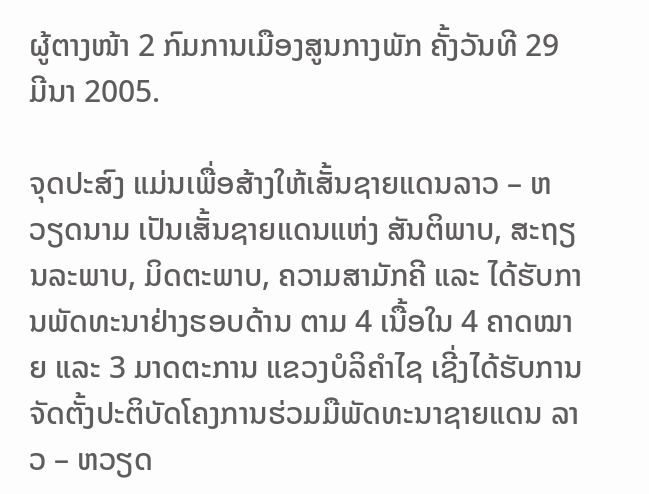ຜູ້ຕາງໜ້າ 2 ກົມການເມືອງສູນກາງພັກ ຄັ້ງວັນທີ 29 ມີນາ 2005.

ຈຸດປະສົງ ແມ່ນເພື່ອສ້າງໃຫ້ເສັ້ນຊາຍແດນລາວ – ຫວຽດນາມ ເປັນເສັ້ນຊາຍແດນແຫ່ງ ສັນຕິພາບ, ສະຖຽນລະພາບ, ມິດຕະພາບ, ຄວາມສາມັກຄີ ແລະ ໄດ້ຮັບການພັດທະນາຢ່າງຮອບດ້ານ ຕາມ 4 ເນື້ອໃນ 4 ຄາດໝາຍ ແລະ 3 ມາດຕະການ ແຂວງບໍລິຄຳໄຊ ເຊີ່ງໄດ້ຮັບການຈັດຕັ້ງປະຕິບັດໂຄງການຮ່ວມມືພັດທະນາຊາຍແດນ ລາວ – ຫວຽດ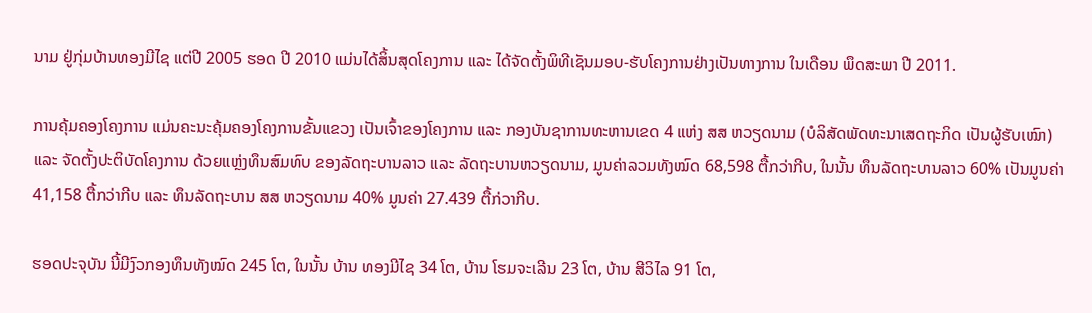ນາມ ຢູ່ກຸ່ມບ້ານທອງມີໄຊ ແຕ່ປີ 2005 ຮອດ ປີ 2010 ແມ່ນໄດ້ສິ້ນສຸດໂຄງການ ແລະ ໄດ້ຈັດຕັ້ງພິທີເຊັນມອບ-ຮັບໂຄງການຢ່າງເປັນທາງການ ໃນເດືອນ ພຶດສະພາ ປີ 2011.

ການຄຸ້ມຄອງໂຄງການ ແມ່ນຄະນະຄຸ້ມຄອງໂຄງການຂັ້ນແຂວງ ເປັນເຈົ້າຂອງໂຄງການ ແລະ ກອງບັນຊາການທະຫານເຂດ 4 ແຫ່ງ ສສ ຫວຽດນາມ (ບໍລິສັດພັດທະນາເສດຖະກິດ ເປັນຜູ້ຮັບເໝົາ)  ແລະ ຈັດຕັ້ງປະຕິບັດໂຄງການ ດ້ວຍແຫຼ່ງທຶນສົມທົບ ຂອງລັດຖະບານລາວ ແລະ ລັດຖະບານຫວຽດນາມ, ມູນຄ່າລວມທັງໝົດ 68,598 ຕື້ກວ່າກີບ, ໃນນັ້ນ ທຶນລັດຖະບານລາວ 60% ເປັນມູນຄ່າ 41,158 ຕື້ກວ່າກີບ ແລະ ທຶນລັດຖະບານ ສສ ຫວຽດນາມ 40% ມູນຄ່າ 27.439 ຕື້ກ່ວາກີບ.

ຮອດປະຈຸບັນ ນີ້ມີງົວກອງທຶນທັງໝົດ 245 ໂຕ, ໃນນັ້ນ ບ້ານ ທອງມີໄຊ 34 ໂຕ, ບ້ານ ໂຮມຈະເລີນ 23 ໂຕ, ບ້ານ ສີວິໄລ 91 ໂຕ,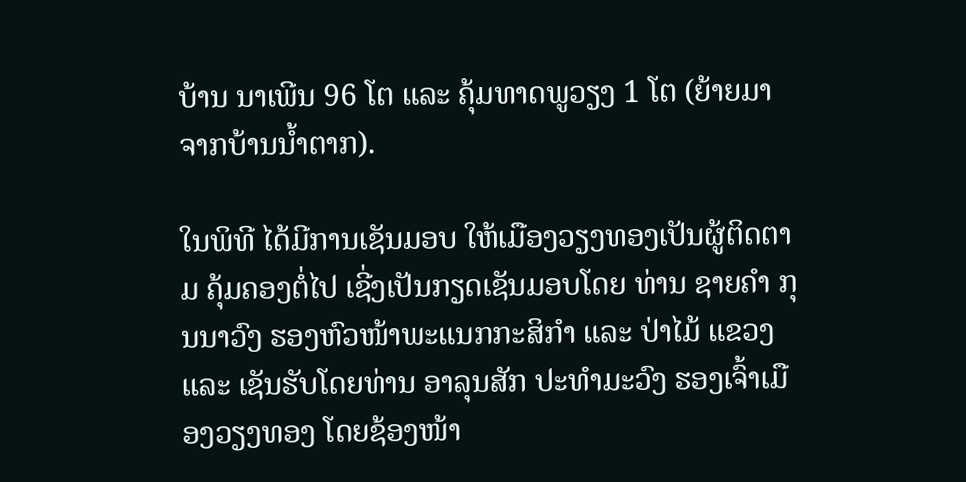ບ້ານ ນາເພີນ 96 ໂຕ ແລະ ຄຸ້ມທາດພູວຽງ 1 ໂຕ (ຍ້າຍມາຈາກບ້ານນໍ້າຕາກ).

ໃນພິທີ ໄດ້ມີການເຊັນມອບ ໃຫ້ເມືອງວຽງທອງເປັນຜູ້ຕິດຕາມ ຄຸ້ມຄອງຕໍ່ໄປ ເຊີ່ງເປັນກຽດເຊັນມອບໂດຍ ທ່ານ ຊາຍຄໍາ ກຸນນາວົງ ຮອງຫົວໜ້າພະແນກກະສິກໍາ ແລະ ປ່າໄມ້ ແຂວງ ແລະ ເຊັນຮັບໂດຍທ່ານ ອາລຸນສັກ ປະທໍາມະວົງ ຮອງເຈົ້າເມືອງວຽງທອງ ໂດຍຊ້ອງໜ້າ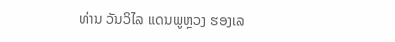ທ່ານ ວັນວິໄລ ແດນພູຫຼວງ ຮອງເລ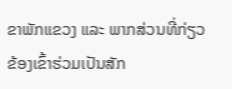ຂາພັກແຂວງ ແລະ ພາກສ່ວນທີ່ກ່ຽວຂ້ອງເຂົ້າຮ່ວມເປັນສັກ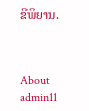ຂີພິຍານ.



About admin11